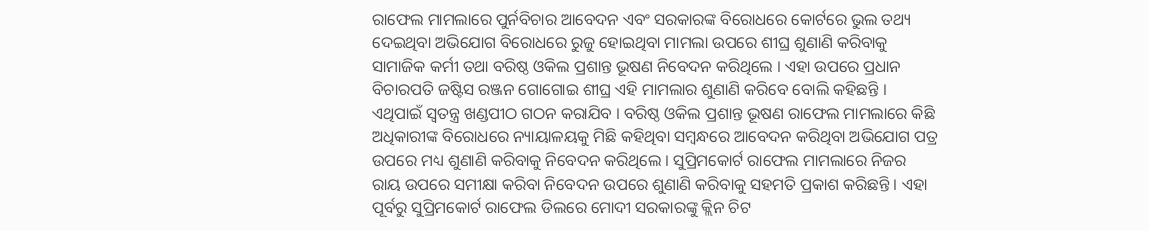ରାଫେଲ ମାମଲାରେ ପୁର୍ନବିଚାର ଆବେଦନ ଏବଂ ସରକାରଙ୍କ ବିରୋଧରେ କୋର୍ଟରେ ଭୁଲ ତଥ୍ୟ ଦେଇଥିବା ଅଭିଯୋଗ ବିରୋଧରେ ରୁଜୁ ହୋଇଥିବା ମାମଲା ଉପରେ ଶୀଘ୍ର ଶୁଣାଣି କରିବାକୁ ସାମାଜିକ କର୍ମୀ ତଥା ବରିଷ୍ଠ ଓକିଲ ପ୍ରଶାନ୍ତ ଭୂଷଣ ନିବେଦନ କରିଥିଲେ । ଏହା ଉପରେ ପ୍ରଧାନ ବିଚାରପତି ଜଷ୍ଟିସ ରଞ୍ଜନ ଗୋଗୋଇ ଶୀଘ୍ର ଏହି ମାମଲାର ଶୁଣାଣି କରିବେ ବୋଲି କହିଛନ୍ତି । ଏଥିପାଇଁ ସ୍ୱତନ୍ତ୍ର ଖଣ୍ଡପୀଠ ଗଠନ କରାଯିବ । ବରିଷ୍ଠ ଓକିଲ ପ୍ରଶାନ୍ତ ଭୂଷଣ ରାଫେଲ ମାମଲାରେ କିଛି ଅଧିକାରୀଙ୍କ ବିରୋଧରେ ନ୍ୟାୟାଳୟକୁ ମିଛି କହିଥିବା ସମ୍ବନ୍ଧରେ ଆବେଦନ କରିଥିବା ଅଭିଯୋଗ ପତ୍ର ଉପରେ ମଧ୍ୟ ଶୁଣାଣି କରିବାକୁ ନିବେଦନ କରିଥିଲେ । ସୁପ୍ରିମକୋର୍ଟ ରାଫେଲ ମାମଲାରେ ନିଜର ରାୟ ଉପରେ ସମୀକ୍ଷା କରିବା ନିବେଦନ ଉପରେ ଶୁଣାଣି କରିବାକୁ ସହମତି ପ୍ରକାଶ କରିଛନ୍ତି । ଏହା ପୂର୍ବରୁ ସୁପ୍ରିମକୋର୍ଟ ରାଫେଲ ଡିଲରେ ମୋଦୀ ସରକାରଙ୍କୁ କ୍ଲିନ ଚିଟ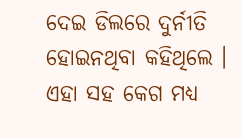ଦେଇ ଡିଲରେ ଦୁର୍ନୀତି ହୋଇନଥିବା କହିଥିଲେ । ଏହା ସହ କେଗ ମଧ୍ୟ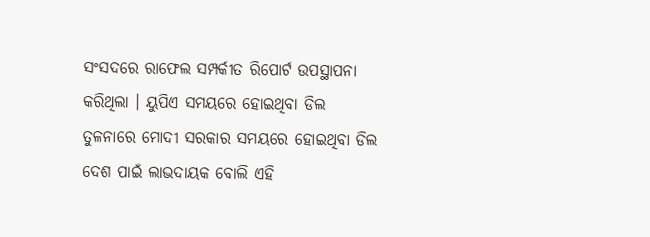ସଂସଦରେ ରାଫେଲ ସମ୍ପର୍କୀତ ରିପୋର୍ଟ ଉପସ୍ଥାପନା କରିଥିଲା । ୟୁପିଏ ସମୟରେ ହୋଇଥିବା ଡିଲ ତୁଳନାରେ ମୋଦୀ ସରକାର ସମୟରେ ହୋଇଥିବା ଡିଲ ଦେଶ ପାଇଁ ଲାଭଦାୟକ ବୋଲି ଏହି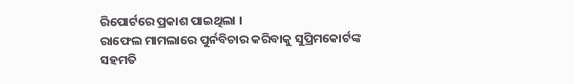ରିପୋର୍ଟରେ ପ୍ରକାଶ ପାଇଥିଲା ।
ରାଫେଲ ମାମଲାରେ ପୁର୍ନବିଚାର କରିବାକୁ ସୁପ୍ରିମକୋର୍ଟଙ୍କ ସହମତି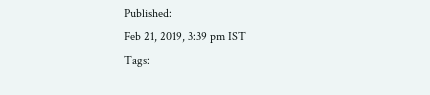Published:
Feb 21, 2019, 3:39 pm IST
Tags: